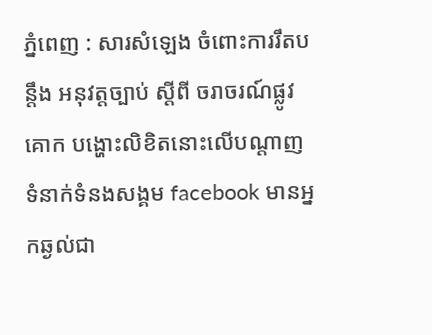ភ្នំពេញ : សារសំឡេង ចំពោះការរឹតបន្តឹង អនុវត្តច្បាប់ ស្តីពី ចរាចរណ៍ផ្លូវគោក បង្ហោះលិខិតនោះលើបណ្តាញទំនាក់ទំនងសង្គម facebook មានអ្នកឆ្ងល់ជា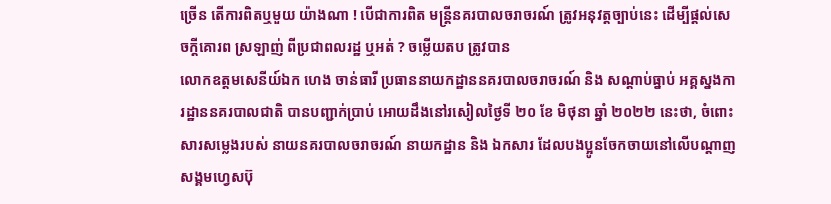ច្រើន តើការពិតឬមួយ យ៉ាងណា ! បើជាការពិត មន្ត្រីនគរបាលចរាចរណ៍ ត្រូវអនុវត្តច្បាប់នេះ ដើម្បីផ្តល់សេចក្តីគោរព ស្រឡាញ់ ពីប្រជាពលរដ្ឋ ឬអត់ ? ចម្លើយតប ត្រូវបាន
លោកឧត្ដមសេនីយ៍ឯក ហេង ចាន់ធារី ប្រធាននាយកដ្ឋាននគរបាលចរាចរណ៍ និង សណ្ដាប់ធ្នាប់ អគ្គស្នងការដ្ឋាននគរបាលជាតិ បានបញ្ជាក់ប្រាប់ អោយដឹងនៅរសៀលថ្ងៃទី ២០ ខែ មិថុនា ឆ្នាំ ២០២២ នេះថា, ចំពោះសារសម្លេងរបស់ នាយនគរបាលចរាចរណ៍ នាយកដ្ឋាន និង ឯកសារ ដែលបងប្អូនចែកចាយនៅលេីបណ្ដាញសង្គមហ្វេសប៊ុ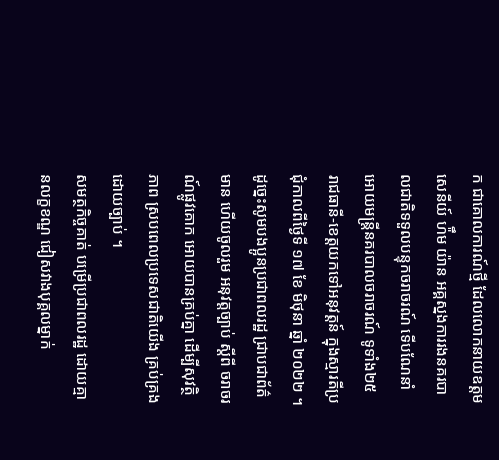ក ជាគោលការណ៍ថ្មី ដែលលោកនាយឧត្ដមសេនីយ៍ ហ៉ឹម យ៉ាន អគ្គស្នងការរងនគរបាលជាតិទទួលបន្ទុកចរាចរណ៍ ទេីបណែនាំអោយមន្ត្រីនគរបាលចរាចរណ៍ ទូទាំង២៥ រាជធានី-ខេត្តយកទៅអនុវត្តន៍ ក្នុងស្មារតីប្រជុំកាលពីថ្ងៃទី ១៧ ខែ មិថុនា ឆ្នាំ ២០២២ ។ ដូច្នេះសូមបងប្អូនប្រជាពលរដ្ឋ ជ្រាបជាព័ត៌មាន ហើយចូលរួម អនុវត្តច្បាប់ ស្តីពី ចរាចរណ៍ផ្លូវគោក អោយបានគ្រប់គ្នា ដើម្បីសុវត្ថិភាព ស្របពេលប្រទេសជាតិយើង គ្រប់គ្រងដោយច្បាប់ ។
សមត្ថកិច្ចគាត់ បម្រើប្រជាពលរដ្ឋ ដោយគ្មានលក្ខខណ្ឌ ជៀសវាងបុគ្គលម្នាក់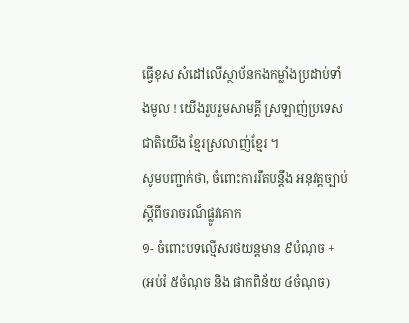ធ្វើខុស សំដៅលើស្ថាប័នកងកម្លាំងប្រដាប់ទាំងមូល ! យើងរួបរួមសាមគ្គី ស្រឡាញ់ប្រទេសជាតិយើង ខ្មែរស្រលាញ់ខ្មែរ ។
សូមបញ្ជាក់ថា, ចំពោះការរឹតបន្តឹង អនុវត្តច្បាប់ ស្តីពីចរាចរណ៏ផ្លូវគោក
១- ចំពោះបទល្មើសរថយន្តមាន ៩បំណុច + (អប់រំ ៥ចំណុច និង ផាកពិន័យ ៤ចំណុច)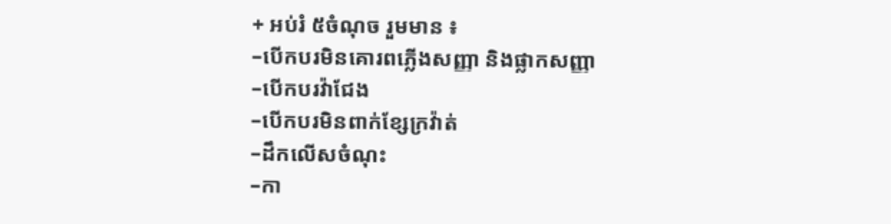+ អប់រំ ៥ចំណុច រួមមាន ៖
–បើកបរមិនគោរពភ្លើងសញ្ញា និងផ្លាកសញ្ញា
–បើកបរវ៉ាជែង
–បើកបរមិនពាក់ខ្សែក្រវ៉ាត់
–ដឹកលើសចំណុះ
–កា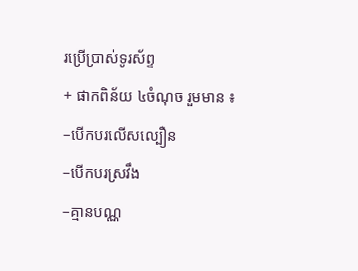រប្រើប្រាស់ទូរស័ព្ទ
+ ផាកពិន័យ ៤ចំណុច រួមមាន ៖
–បើកបរលើសល្បឿន
–បើកបរស្រវឹង
–គ្មានបណ្ណ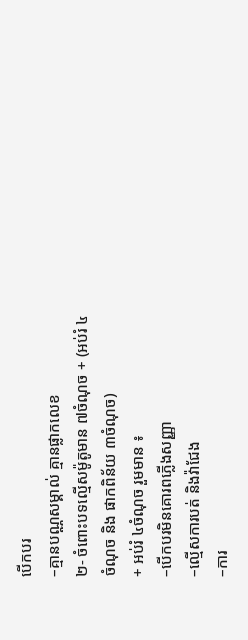បើកបរ
–គ្មានបណ្ណសម្គាល់ គ្មានផ្លាកលេខ
២- ចំពោះបទល្មើសម៉ូតូមាន ៧ចំណុច + (អប់រំ ៤ចំណុច និង ផាកពិន័យ ៣ចំណុច)
+ អប់រំ ៤ចំណុច រួមមាន ៖
–បើកបរមិនគោរពភ្លើងសញ្ញា
–ល្មើសការបត់ និងវ៉ាជែង
–ការ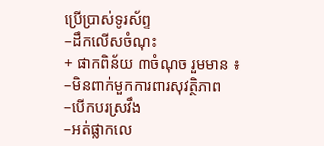ប្រើប្រាស់ទូរស័ព្ទ
–ដឹកលើសចំណុះ
+ ផាកពិន័យ ៣ចំណុច រួមមាន ៖
–មិនពាក់មួកការពារសុវត្ថិភាព
–បើកបរស្រវឹង
–អត់ផ្លាកលេ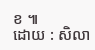ខ ៕
ដោយ : សិលា